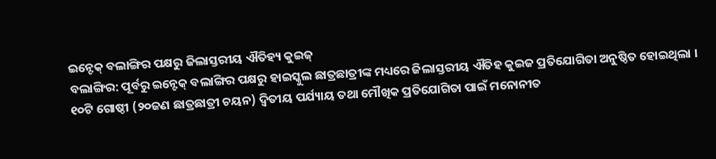ଇନ୍ଟେକ୍ ବଲାଙ୍ଗିର ପକ୍ଷରୁ ଜିଲାସ୍ତରୀୟ ଐତିହ୍ୟ କୁଇଜ୍
ବଲାଙ୍ଗିର: ପୂର୍ବରୁ ଇନ୍ଟେକ୍ ବଲାଙ୍ଗିର ପକ୍ଷରୁ ହାଇସ୍କୁଲ ଛାତ୍ରଛାତ୍ରୀଙ୍କ ମଧ୍ୟରେ ଜିଲାସ୍ତରୀୟ ଐତିହ କୁଇଜ ପ୍ରତିଯୋଗିତା ଅନୁଷ୍ଠିତ ହୋଇଥିଲା । ୧୦ଟି ଗୋଷ୍ଠୀ (୨୦ଜଣ ଛାତ୍ରଛାତ୍ରୀ ଚୟନ) ଦ୍ୱିତୀୟ ପର୍ଯ୍ୟାୟ ତଥା ମୌଖିକ ପ୍ରତିଯୋଗିତା ପାଇଁ ମନୋନୀତ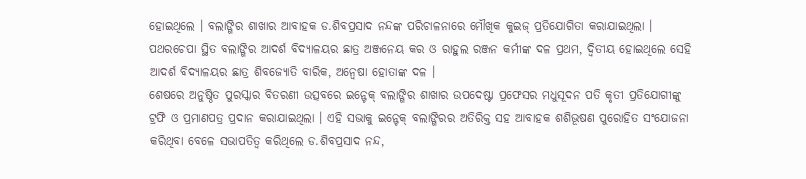ହୋଇଥିଲେ । ବଲାଙ୍ଗିର ଶାଖାର ଆବାହକ ଡ.ଶିବପ୍ରସାଦ ନନ୍ଦଙ୍କ ପରିଚାଳନାରେ ମୌଖିକ କୁଇଜ୍ ପ୍ରତିଯୋଗିତା କରାଯାଇଥିଲା । ପଥରଚେପା ସ୍ଥିତ ବଲାଙ୍ଗିର ଆଦର୍ଶ ବିଦ୍ୟାଳୟର ଛାତ୍ର ଅଞ୍ଜନେୟ କର ଓ ରାହୁଲ ରଞ୍ଜନ କର୍ମୀଙ୍କ ଦଳ ପ୍ରଥମ, ଦ୍ୱିତୀୟ ହୋଇଥିଲେ ସେହି ଆଦର୍ଶ ବିଦ୍ୟାଳୟର ଛାତ୍ର ଶିବଜ୍ୟୋତି ବାରିକ, ଅନ୍ୱେଷା ହୋତାଙ୍କ ଦଳ ।
ଶେଷରେ ଅନୁଷ୍ଠିତ ପୁରସ୍କାର ବିତରଣୀ ଉତ୍ସବରେ ଇନ୍ଟେକ୍ ବଲାଙ୍ଗିର ଶାଖାର ଉପଦେଷ୍ଟା ପ୍ରଫେସର ମଧୁସୂଦନ ପତି କୃତୀ ପ୍ରତିଯୋଗୀଙ୍କୁ ଟ୍ରଫି ଓ ପ୍ରମାଣପତ୍ର ପ୍ରଦାନ କରାଯାଇଥିଲା । ଏହି ସଭାକୁ ଇନ୍ଟେକ୍ ବଲାଙ୍ଗିରର ଅତିରିକ୍ତ ସହ ଆବାହକ ଶଶିଭୂଷଣ ପୁରୋହିତ ସଂଯୋଜନା କରିଥିବା ବେଳେ ସଭାପତିତ୍ୱ କରିଥିଲେ ଡ.ଶିବପ୍ରସାଦ ନନ୍ଦ,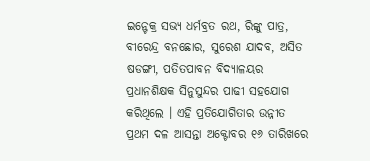ଇନ୍ଟେକ୍ର ସଭ୍ୟ ଧର୍ମବ୍ରତ ରଥ, ରିଙ୍କୁ ପାତ୍ର, ବୀରେନ୍ଦ୍ର ବନଛୋର, ସୁରେଶ ଯାଦବ, ଅସିତ ଷଡଙ୍ଗୀ, ପତିତପାବନ ବିଦ୍ୟାଳୟର ପ୍ରଧାନଶିକ୍ଷକ ସିନୁସୁନ୍ଦର ପାଢୀ ସହଯୋଗ କରିଥିଲେ । ଏହି ପ୍ରତିଯୋଗିତାର ଉନ୍ନୀତ ପ୍ରଥମ ଦଳ ଆସନ୍ତା ଅକ୍ଟୋବର ୧୬ ତାରିଖରେ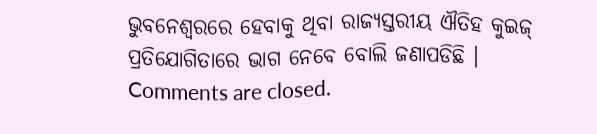ଭୁବନେଶ୍ୱରରେ ହେବାକୁ ଥିବା ରାଜ୍ୟସ୍ତରୀୟ ଐତିହ କୁଇଜ୍ ପ୍ରତିଯୋଗିତାରେ ଭାଗ ନେବେ ବୋଲି ଜଣାପଡିଛି ।
Comments are closed.